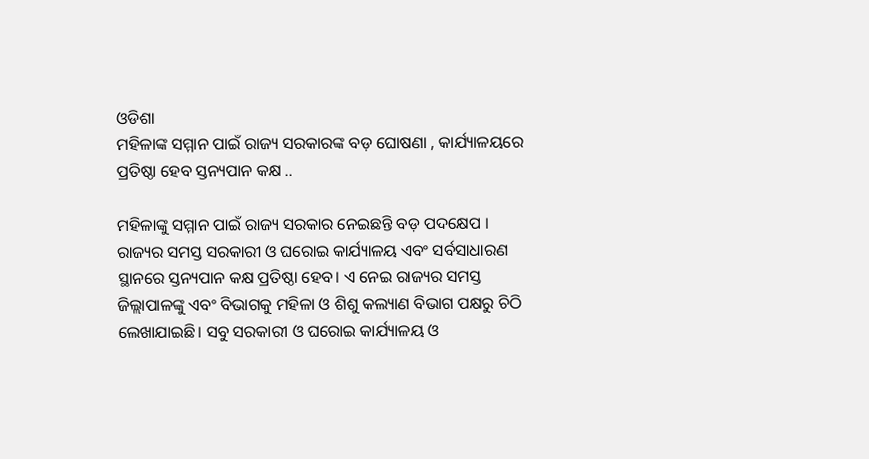ଓଡିଶା
ମହିଳାଙ୍କ ସମ୍ମାନ ପାଇଁ ରାଜ୍ୟ ସରକାରଙ୍କ ବଡ଼ ଘୋଷଣା , କାର୍ଯ୍ୟାଳୟରେ ପ୍ରତିଷ୍ଠା ହେବ ସ୍ତନ୍ୟପାନ କକ୍ଷ ..

ମହିଳାଙ୍କୁ ସମ୍ମାନ ପାଇଁ ରାଜ୍ୟ ସରକାର ନେଇଛନ୍ତି ବଡ଼ ପଦକ୍ଷେପ । ରାଜ୍ୟର ସମସ୍ତ ସରକାରୀ ଓ ଘରୋଇ କାର୍ଯ୍ୟାଳୟ ଏବଂ ସର୍ବସାଧାରଣ ସ୍ଥାନରେ ସ୍ତନ୍ୟପାନ କକ୍ଷ ପ୍ରତିଷ୍ଠା ହେବ। ଏ ନେଇ ରାଜ୍ୟର ସମସ୍ତ ଜିଲ୍ଲାପାଳଙ୍କୁ ଏବଂ ବିଭାଗକୁ ମହିଳା ଓ ଶିଶୁ କଲ୍ୟାଣ ବିଭାଗ ପକ୍ଷରୁ ଚିଠି ଲେଖାଯାଇଛି। ସବୁ ସରକାରୀ ଓ ଘରୋଇ କାର୍ଯ୍ୟାଳୟ ଓ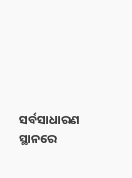ସର୍ବସାଧାରଣ ସ୍ଥାନରେ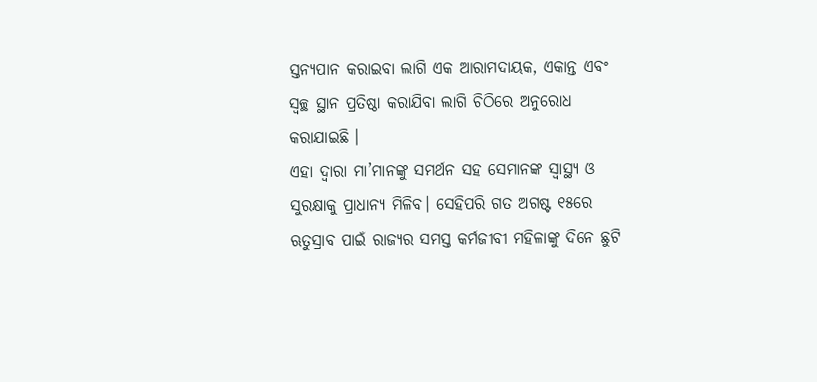ସ୍ତନ୍ୟପାନ କରାଇବା ଲାଗି ଏକ ଆରାମଦାୟକ, ଏକାନ୍ତ ଏବଂ ସ୍ବଚ୍ଛ ସ୍ଥାନ ପ୍ରତିଷ୍ଠା କରାଯିବା ଲାଗି ଚିଠିରେ ଅନୁରୋଧ କରାଯାଇଛି ।
ଏହା ଦ୍ୱାରା ମା’ମାନଙ୍କୁ ସମର୍ଥନ ସହ ସେମାନଙ୍କ ସ୍ବାସ୍ଥ୍ୟ ଓ ସୁରକ୍ଷାକୁ ପ୍ରାଧାନ୍ୟ ମିଳିବ। ସେହିପରି ଗତ ଅଗଷ୍ଟ ୧୫ରେ ଋତୁସ୍ରାବ ପାଇଁ ରାଜ୍ୟର ସମସ୍ତ କର୍ମଜୀବୀ ମହିଳାଙ୍କୁ ଦିନେ ଛୁଟି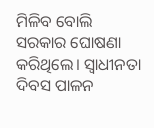ମିଳିବ ବୋଲି ସରକାର ଘୋଷଣା କରିଥିଲେ। ସ୍ବାଧୀନତା ଦିବସ ପାଳନ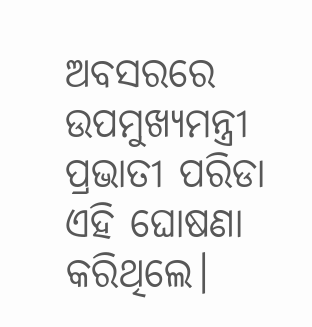ଅବସରରେ ଉପମୁଖ୍ୟମନ୍ତ୍ରୀ ପ୍ରଭାତୀ ପରିଡା ଏହି ଘୋଷଣା କରିଥିଲେ।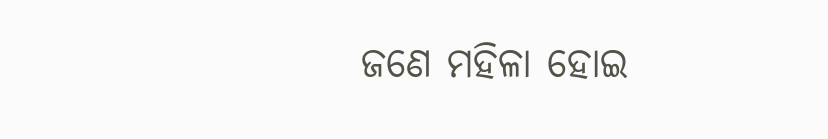ଜଣେ ମହିଳା ହୋଇ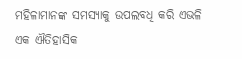ମହିଳାମାନଙ୍କ ସମସ୍ୟାକୁ ଉପଲବଧି କରି ଏଭଳି ଏକ ଐତିହାସିକ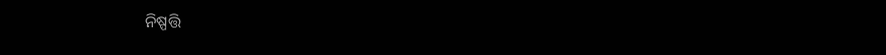ନିଷ୍ପତ୍ତି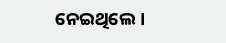ନେଇଥିଲେ।